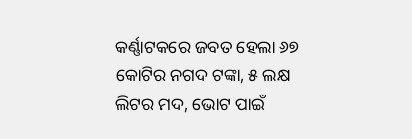କର୍ଣ୍ଣାଟକରେ ଜବତ ହେଲା ୬୭ କୋଟିର ନଗଦ ଟଙ୍କା, ୫ ଲକ୍ଷ ଲିଟର ମଦ, ଭୋଟ ପାଇଁ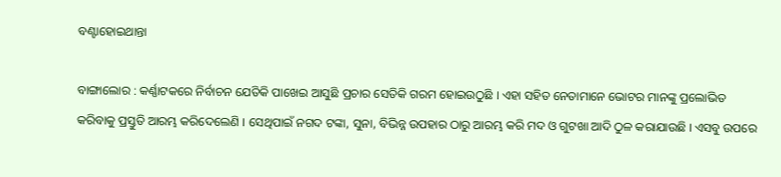ବଣ୍ଟାହୋଇଥାନ୍ତା

ବାଙ୍ଗାଲୋର : କର୍ଣ୍ଣାଟକରେ ନିର୍ବାଚନ ଯେତିକି ପାଖେଇ ଆସୁଛି ପ୍ରଚାର ସେତିକି ଗରମ ହୋଇଉଠୁଛି । ଏହା ସହିତ ନେତାମାନେ ଭୋଟର ମାନଙ୍କୁ ପ୍ରଲୋଭିତ କରିବାକୁ ପ୍ରସ୍ତୁତି ଆରମ୍ଭ କରିଦେଲେଣି । ସେଥିପାଇଁ ନଗଦ ଟଙ୍କା, ସୁନା, ବିଭିନ୍ନ ଉପହାର ଠାରୁ ଆରମ୍ଭ କରି ମଦ ଓ ଗୁଟଖା ଆଦି ଠୁଳ କରାଯାଉଛି । ଏସବୁ ଉପରେ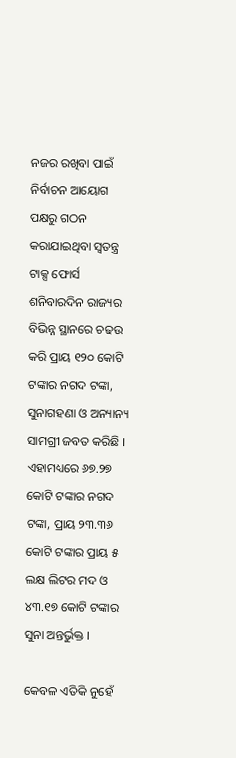ନଜର ରଖିବା ପାଇଁ ନିର୍ବାଚନ ଆୟୋଗ ପକ୍ଷରୁ ଗଠନ କରାଯାଇଥିବା ସ୍ୱତନ୍ତ୍ର ଟାକ୍ସ ଫୋର୍ସ ଶନିବାରଦିନ ରାଜ୍ୟର ବିଭିନ୍ନ ସ୍ଥାନରେ ଚଢଉ କରି ପ୍ରାୟ ୧୨୦ କୋଟି ଟଙ୍କାର ନଗଦ ଟଙ୍କା, ସୁନାଗହଣା ଓ ଅନ୍ୟାନ୍ୟ ସାମଗ୍ରୀ ଜବତ କରିଛି । ଏହାମଧ୍ୟରେ ୬୭.୨୭ କୋଟି ଟଙ୍କାର ନଗଦ ଟଙ୍କା, ପ୍ରାୟ ୨୩.୩୬ କୋଟି ଟଙ୍କାର ପ୍ରାୟ ୫ ଲକ୍ଷ ଲିଟର ମଦ ଓ ୪୩.୧୭ କୋଟି ଟଙ୍କାର ସୁନା ଅନ୍ତର୍ଭୁକ୍ତ ।

କେବଳ ଏତିକି ନୁହେଁ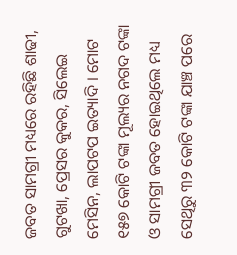ଜବତ ସାମଗ୍ରୀ ମଧ୍ୟରେ ରହିଛି ଶାଢୀ, ଗୁଟଖା, ପ୍ରେସର କୁକର, ସିଲେଇ ମେସିନ, ଲାପଟପ ଇତ୍ୟାଦି । ମୋଟ ୧୫୭ କୋଟି ଟଙ୍କା ମୂଲ୍ୟର ନଗଦ ଟଙ୍କା ଓ ସାମଗ୍ରୀ ଜବତ ହୋଇଥିଲେ ମଧ୍ୟ ସେଥିରୁ ୩୨ କୋଟି ଟଙ୍କା ଯାଞ୍ଚ ପରେ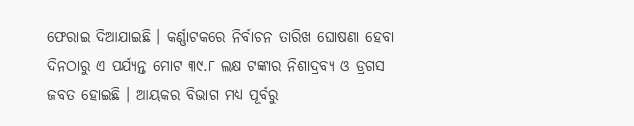ଫେରାଇ ଦିଆଯାଇଛି । କର୍ଣ୍ଣାଟକରେ ନିର୍ବାଚନ ତାରିଖ ଘୋଷଣା ହେବା ଦିନଠାରୁ ଏ ପର୍ଯ୍ୟନ୍ତ ମୋଟ ୩୯.୮ ଲକ୍ଷ ଟଙ୍କାର ନିଶାଦ୍ରବ୍ୟ ଓ ଡ୍ରଗସ ଜବତ ହୋଇଛି । ଆୟକର ବିଭାଗ ମଧ୍ୟ ପୂର୍ବରୁ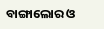ବାଙ୍ଗାଲୋର ଓ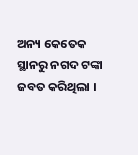ଅନ୍ୟ କେତେକ ସ୍ଥାନରୁ ନଗଦ ଟଙ୍କା ଜବତ କରିଥିଲା ।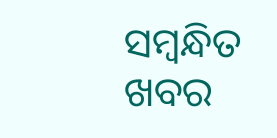ସମ୍ବନ୍ଧିତ ଖବର